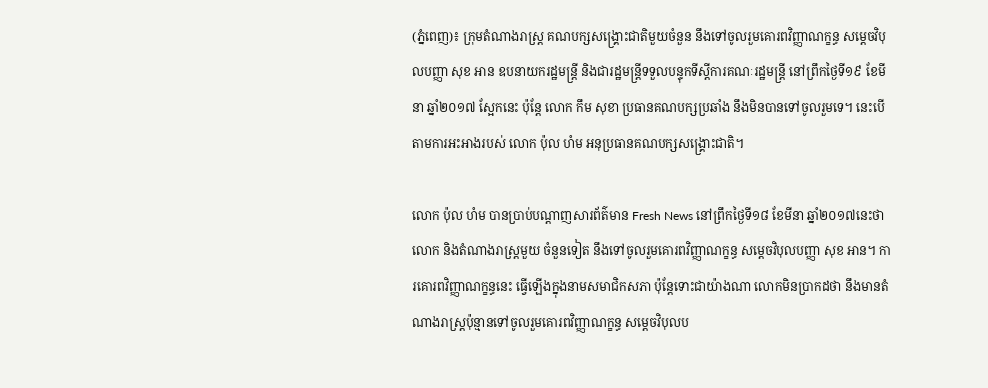(ភ្នំពេញ)៖ ក្រុមតំណាងរាស្រ្ត គណបក្សសង្រ្គោះជាតិមួយចំនួន នឹងទៅចូលរួមគោរពវិញ្ញាណក្ខន្ធ សម្តេចវិបុលបញ្ញា សុខ អាន ឧបនាយករដ្ឋមន្រ្តី និងជារដ្ឋមន្រ្តីទទួលបន្ទុកទីស្តីការគណៈរដ្ឋមន្រ្តី នៅព្រឹកថ្ងៃទី១៩ ខែមីនា ឆ្នាំ២០១៧ ស្អែកនេះ ប៉ុន្តែ លោក កឹម សុខា ប្រធានគណបក្សប្រឆាំង នឹងមិនបានទៅចូលរួមទេ។ នេះបើតាមការអះអាងរបស់ លោក ប៉ុល ហំម អនុប្រធានគណបក្សសង្រ្គោះជាតិ។

លោក ប៉ុល ហំម បានប្រាប់បណ្តាញសារព័ត៌មាន Fresh News នៅព្រឹកថ្ងៃទី១៨ ខែមីនា ឆ្នាំ២០១៧នេះថា លោក និងតំណាងរាស្រ្តមួយ ចំនួនទៀត នឹងទៅចូលរួមគោរពវិញ្ញាណក្ខន្ធ សម្តេចវិបុលបញ្ញា សុខ អាន។ ការគោរពវិញ្ញាណក្ខន្ធនេះ ធ្វើឡើងក្នុងនាមសមាជិកសភា ប៉ុន្តែទោះជាយ៉ាងណា លោកមិនប្រាកដថា នឹងមានតំណាងរាស្រ្តប៉ុន្មានទៅចូលរួមគោរពវិញ្ញាណក្ខន្ធ សម្តេចវិបុលប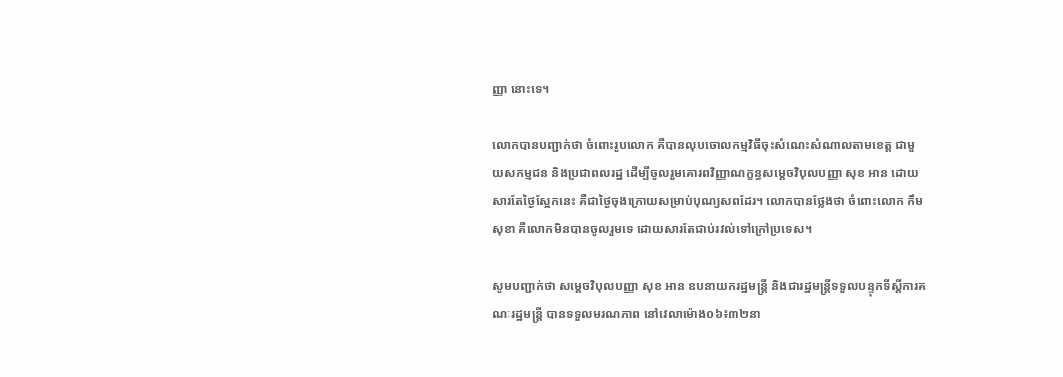ញ្ញា នោះទេ។

លោកបានបញ្ជាក់ថា ចំពោះរូបលោក គឺបានលុបចោលកម្មវិធីចុះសំណេះសំណាលតាមខេត្ត ជាមួយសកម្មជន និងប្រជាពលរដ្ឋ ដើម្បីចូលរួមគោរពវិញ្ញាណក្ខន្ធសម្តេចវិបុលបញ្ញា សុខ អាន ដោយសារតែថ្ងៃស្អែកនេះ គឺជាថ្ងៃចុងក្រោយសម្រាប់បុណ្យសពដែរ។ លោកបានថ្លែងថា ចំពោះលោក កឹម សុខា គឺលោកមិនបានចូលរួមទេ ដោយសារតែជាប់រវល់ទៅក្រៅប្រទេស។

សូមបញ្ជាក់ថា សម្តេចវិបុលបញ្ញា សុខ អាន ឧបនាយករដ្ឋមន្រ្តី និងជារដ្ឋមន្រ្តីទទួលបន្ទុកទីស្តីការគណៈរដ្ឋមន្រ្តី បានទទួលមរណភាព នៅវេលាម៉ោង០៦៖៣២នា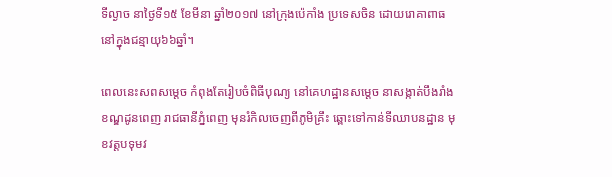ទីល្ងាច នាថ្ងៃទី១៥ ខែមីនា ឆ្នាំ២០១៧ នៅក្រុងប៉េកាំង ប្រទេសចិន ដោយរោគាពាធ នៅក្នុងជន្មាយុ៦៦ឆ្នាំ។

ពេលនេះសពសម្តេច កំពុងតែរៀបចំពិធីបុណ្យ នៅគេហដ្ឋានសម្តេច នាសង្កាត់បឹងរាំង ខណ្ឌដូនពេញ រាជធានីភ្នំពេញ មុនរំកិលចេញពីភូមិគ្រឹះ ឆ្ពោះទៅកាន់ទីឈាបនដ្ឋាន មុខវត្តបទុមវ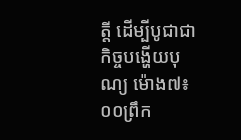ត្តី ដើម្បីបូជាជាកិច្ចបង្ហើយបុណ្យ ម៉ោង៧៖០០ព្រឹក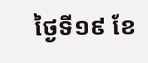ថ្ងៃទី១៩ ខែ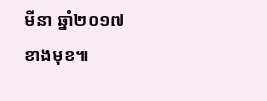មីនា ឆ្នាំ២០១៧ខាងមុខ៕